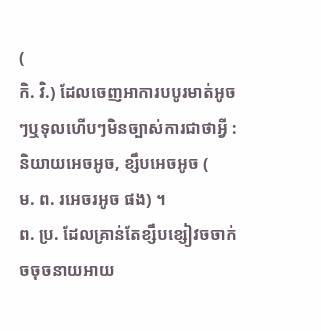(
កិ. វិ.) ដែលចេញអាការបបូរមាត់អូចៗឬទុលហើបៗមិនច្បាស់ការជាថាអ្វី : និយាយអេចអូច, ខ្សឹបអេចអូច (
ម. ព. រអេចរអូច ផង) ។
ព. ប្រ. ដែលគ្រាន់តែខ្សឹបខ្សៀវចចាក់ចចុចនាយអាយ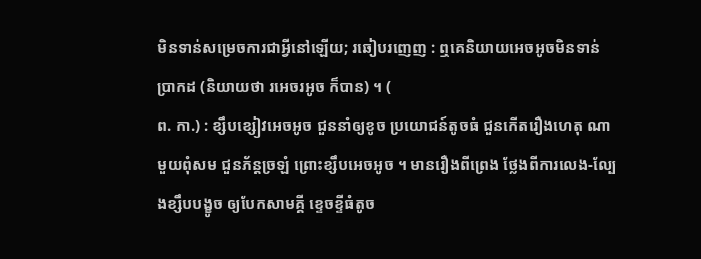មិនទាន់សម្រេចការជាអ្វីនៅឡើយ; រឆៀបរញេញ : ឮគេនិយាយអេចអូចមិនទាន់ប្រាកដ (និយាយថា រអេចរអូច ក៏បាន) ។ (
ព. កា.) : ខ្សឹបខ្សៀវអេចអូច ជួននាំឲ្យខូច ប្រយោជន៍តូចធំ ជួនកើតរឿងហេតុ ណាមួយពុំសម ជួនភ័ន្តច្រឡំ ព្រោះខ្សឹបអេចអូច ។ មានរឿងពីព្រេង ថ្លែងពីការលេង-ល្បែងខ្សឹបបង្ខូច ឲ្យបែកសាមគ្គី ខ្ទេចខ្ទីធំតូច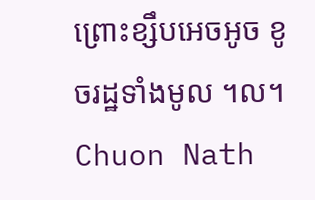ព្រោះខ្សឹបអេចអូច ខូចរដ្ឋទាំងមូល ។ល។
Chuon Nath